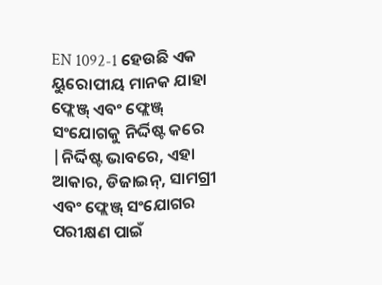EN 1092-1 ହେଉଛି ଏକ ୟୁରୋପୀୟ ମାନକ ଯାହା ଫ୍ଲେଞ୍ଜ୍ ଏବଂ ଫ୍ଲେଞ୍ଜ୍ ସଂଯୋଗକୁ ନିର୍ଦ୍ଦିଷ୍ଟ କରେ |ନିର୍ଦ୍ଦିଷ୍ଟ ଭାବରେ, ଏହା ଆକାର, ଡିଜାଇନ୍, ସାମଗ୍ରୀ ଏବଂ ଫ୍ଲେଞ୍ଜ୍ ସଂଯୋଗର ପରୀକ୍ଷଣ ପାଇଁ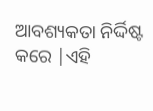ଆବଶ୍ୟକତା ନିର୍ଦ୍ଦିଷ୍ଟ କରେ |ଏହି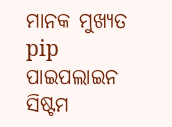ମାନକ ମୁଖ୍ୟତ pip ପାଇପଲାଇନ ସିଷ୍ଟମ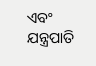ଏବଂ ଯନ୍ତ୍ରପାତି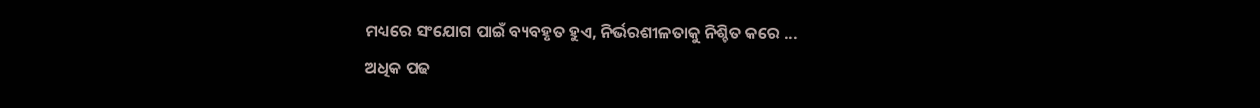ମଧ୍ୟରେ ସଂଯୋଗ ପାଇଁ ବ୍ୟବହୃତ ହୁଏ, ନିର୍ଭରଶୀଳତାକୁ ନିଶ୍ଚିତ କରେ ...
ଅଧିକ ପଢ